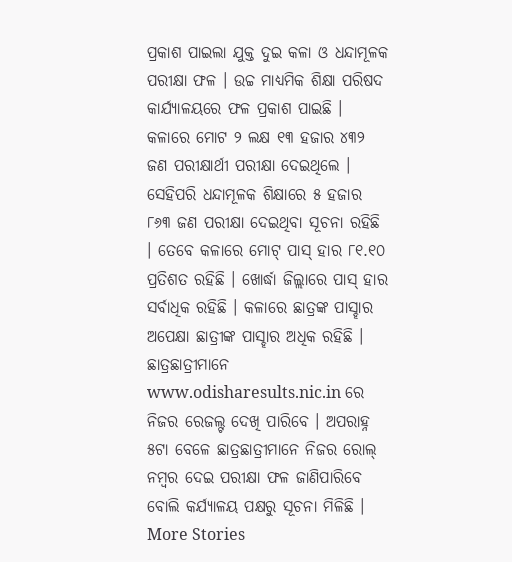ପ୍ରକାଶ ପାଇଲା ଯୁକ୍ତ ଦୁଇ କଳା ଓ ଧନ୍ଦାମୂଳକ ପରୀକ୍ଷା ଫଳ । ଉଚ୍ଚ ମାଧ୍ୟମିକ ଶିକ୍ଷା ପରିଷଦ କାର୍ଯ୍ୟାଳୟରେ ଫଳ ପ୍ରକାଶ ପାଇଛି । କଳାରେ ମୋଟ ୨ ଲକ୍ଷ ୧୩ ହଜାର ୪୩୨ ଜଣ ପରୀକ୍ଷାର୍ଥୀ ପରୀକ୍ଷା ଦେଇଥିଲେ । ସେହିପରି ଧନ୍ଦାମୂଳକ ଶିକ୍ଷାରେ ୫ ହଜାର ୮୬୩ ଜଣ ପରୀକ୍ଷା ଦେଇଥିବା ସୂଚନା ରହିଛି । ତେବେ କଳାରେ ମୋଟ୍ ପାସ୍ ହାର ୮୧.୧୦ ପ୍ରତିଶତ ରହିଛି । ଖୋର୍ଦ୍ଧା ଜିଲ୍ଲାରେ ପାସ୍ ହାର ସର୍ବାଧିକ ରହିଛି । କଳାରେ ଛାତ୍ରଙ୍କ ପାସ୍ହାର ଅପେକ୍ଷା ଛାତ୍ରୀଙ୍କ ପାସ୍ହାର ଅଧିକ ରହିଛି । ଛାତ୍ରଛାତ୍ରୀମାନେ www.odisharesults.nic.in ରେ ନିଜର ରେଜଲ୍ଟ ଦେଖି ପାରିବେ । ଅପରାହ୍ନ ୫ଟା ବେଳେ ଛାତ୍ରଛାତ୍ରୀମାନେ ନିଜର ରୋଲ୍ ନମ୍ୱର ଦେଇ ପରୀକ୍ଷା ଫଳ ଜାଣିପାରିବେ ବୋଲି କର୍ଯ୍ୟାଳୟ ପକ୍ଷରୁ ସୂଚନା ମିଳିଛି ।
More Stories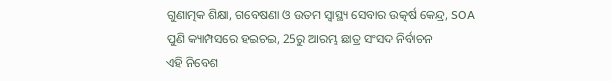ଗୁଣାତ୍ମକ ଶିକ୍ଷା, ଗବେଷଣା ଓ ଉତମ ସ୍ୱାସ୍ଥ୍ୟ ସେବାର ଉତ୍କର୍ଷ କେନ୍ଦ୍ର, SOA
ପୁଣି କ୍ୟାମ୍ପସରେ ହଇଚଇ, 25ରୁ ଆରମ୍ଭ ଛାତ୍ର ସଂସଦ ନିର୍ବାଚନ
ଏହି ନିବେଶ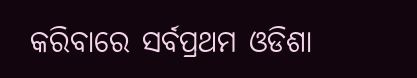କରିବାରେ ସର୍ବପ୍ରଥମ ଓଡିଶା